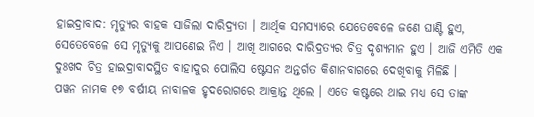ହାଇଦ୍ରାବାଦ: ମୃତ୍ୟୁର ବାହକ ସାଜିଲା ଦାରିଦ୍ର୍ୟତା । ଆର୍ଥିକ ସମସ୍ୟାରେ ଯେତେବେଳେ ଜଣେ ଘାଣ୍ଟି ହୁଏ, ସେତେବେଳେ ସେ ମୃତ୍ୟୁକୁ ଆପଣେଇ ନିଏ । ଆଖି ଆଗରେ ଦାରିଦ୍ରତ୍ୟର ଚିତ୍ର ଦୃଶ୍ୟମାନ ହୁଏ । ଆଜି ଏମିତି ଏକ ଦୁଃଖଦ ଚିତ୍ର ହାଇଦ୍ରାବାଦସ୍ଥିତ ବାହାଦୁର ପୋଲିସ ଷ୍ଟେସନ ଅନ୍ତର୍ଗତ କିଶାନବାଗରେ ଦେଖିବାକୁ ମିଳିଛି ।
ପୱନ ନାମକ ୧୭ ବର୍ଷୀୟ ନାବାଳକ ହୃଦରୋଗରେ ଆକ୍ରାନ୍ତ ଥିଲେ । ଏତେ କଷ୍ଟରେ ଥାଇ ମଧ୍ୟ ସେ ତାଙ୍କ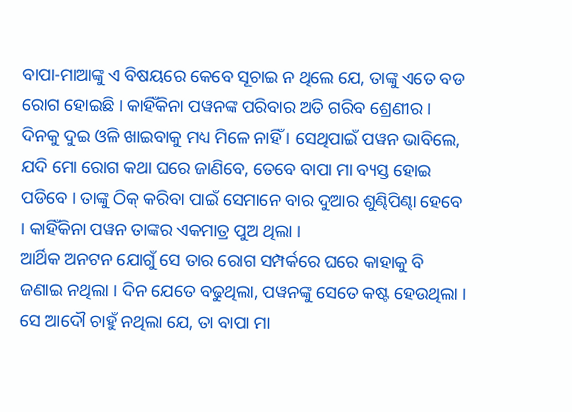ବାପା-ମାଆଙ୍କୁ ଏ ବିଷୟରେ କେବେ ସୂଚାଇ ନ ଥିଲେ ଯେ, ତାଙ୍କୁ ଏତେ ବଡ ରୋଗ ହୋଇଛି । କାହିଁକିନା ପୱନଙ୍କ ପରିବାର ଅତି ଗରିବ ଶ୍ରେଣୀର । ଦିନକୁ ଦୁଇ ଓଳି ଖାଇବାକୁ ମଧ୍ୟ ମିଳେ ନାହିଁ । ସେଥିପାଇଁ ପୱନ ଭାବିଲେ, ଯଦି ମୋ ରୋଗ କଥା ଘରେ ଜାଣିବେ, ତେବେ ବାପା ମା ବ୍ୟସ୍ତ ହୋଇ ପଡିବେ । ତାଙ୍କୁ ଠିକ୍ କରିବା ପାଇଁ ସେମାନେ ବାର ଦୁଆର ଶୁଣ୍ଢିପିଣ୍ଢା ହେବେ । କାହିଁକିନା ପୱନ ତାଙ୍କର ଏକମାତ୍ର ପୁଅ ଥିଲା ।
ଆର୍ଥିକ ଅନଟନ ଯୋଗୁଁ ସେ ତାର ରୋଗ ସମ୍ପର୍କରେ ଘରେ କାହାକୁ ବି ଜଣାଇ ନଥିଲା । ଦିନ ଯେତେ ବଢୁଥିଲା, ପୱନଙ୍କୁ ସେତେ କଷ୍ଟ ହେଉଥିଲା । ସେ ଆଦୌ ଚାହୁଁ ନଥିଲା ଯେ, ତା ବାପା ମା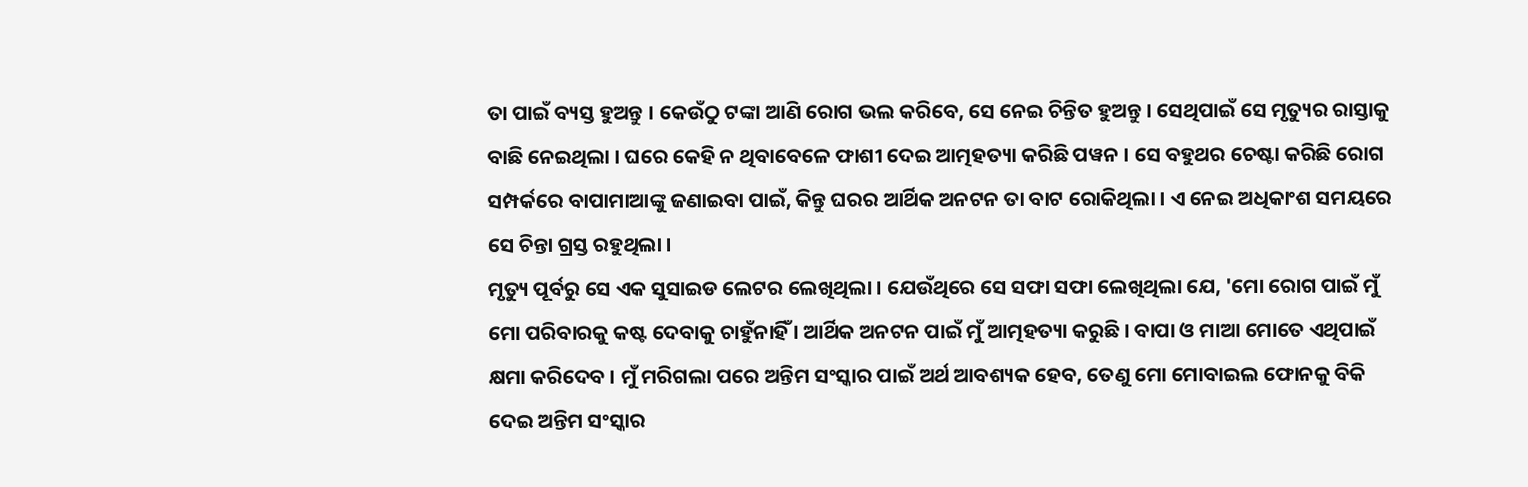ତା ପାଇଁ ବ୍ୟସ୍ତ ହୁଅନ୍ତୁ । କେଉଁଠୁ ଟଙ୍କା ଆଣି ରୋଗ ଭଲ କରିବେ, ସେ ନେଇ ଚିନ୍ତିତ ହୁଅନ୍ତୁ । ସେଥିପାଇଁ ସେ ମୃତ୍ୟୁର ରାସ୍ତାକୁ ବାଛି ନେଇଥିଲା । ଘରେ କେହି ନ ଥିବାବେଳେ ଫାଶୀ ଦେଇ ଆତ୍ମହତ୍ୟା କରିଛି ପୱନ । ସେ ବହୁଥର ଚେଷ୍ଟା କରିଛି ରୋଗ ସମ୍ପର୍କରେ ବାପାମାଆଙ୍କୁ ଜଣାଇବା ପାଇଁ, କିନ୍ତୁ ଘରର ଆର୍ଥିକ ଅନଟନ ତା ବାଟ ରୋକିଥିଲା । ଏ ନେଇ ଅଧିକାଂଶ ସମୟରେ ସେ ଚିନ୍ତା ଗ୍ରସ୍ତ ରହୁଥିଲା ।
ମୃତ୍ୟୁ ପୂର୍ବରୁ ସେ ଏକ ସୁସାଇଡ ଲେଟର ଲେଖିଥିଲା । ଯେଉଁଥିରେ ସେ ସଫା ସଫା ଲେଖିଥିଲା ଯେ, 'ମୋ ରୋଗ ପାଇଁ ମୁଁ ମୋ ପରିବାରକୁ କଷ୍ଟ ଦେବାକୁ ଚାହୁଁନାହିଁ । ଆର୍ଥିକ ଅନଟନ ପାଇଁ ମୁଁ ଆତ୍ମହତ୍ୟା କରୁଛି । ବାପା ଓ ମାଆ ମୋତେ ଏଥିପାଇଁ କ୍ଷମା କରିଦେବ । ମୁଁ ମରିଗଲା ପରେ ଅନ୍ତିମ ସଂସ୍କାର ପାଇଁ ଅର୍ଥ ଆବଶ୍ୟକ ହେବ, ତେଣୁ ମୋ ମୋବାଇଲ ଫୋନକୁ ବିକି ଦେଇ ଅନ୍ତିମ ସଂସ୍କାର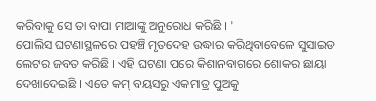କରିବାକୁ ସେ ତା ବାପା ମାଆଙ୍କୁ ଅନୁରୋଧ କରିଛି । '
ପୋଲିସ ଘଟଣାସ୍ଥଳରେ ପହଞ୍ଚି ମୃତଦେହ ଉଦ୍ଧାର କରିଥିବାବେଳେ ସୁସାଇଡ ଲେଟର ଜବତ କରିଛି । ଏହି ଘଟଣା ପରେ କିଶାନବାଗରେ ଶୋକର ଛାୟା ଦେଖାଦେଇଛି । ଏତେ କମ୍ ବୟସରୁ ଏକମାତ୍ର ପୁଅକୁ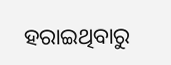ହରାଇଥିବାରୁ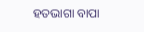ହତଭାଗା ବାପା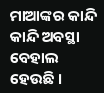ମାଆଙ୍କର କାନ୍ଦି କାନ୍ଦି ଅବସ୍ଥା ବେହାଲ ହେଉଛି ।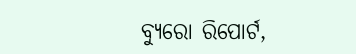ବ୍ୟୁରୋ ରିପୋର୍ଟ,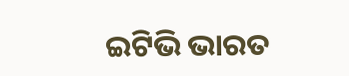ଇଟିଭି ଭାରତ